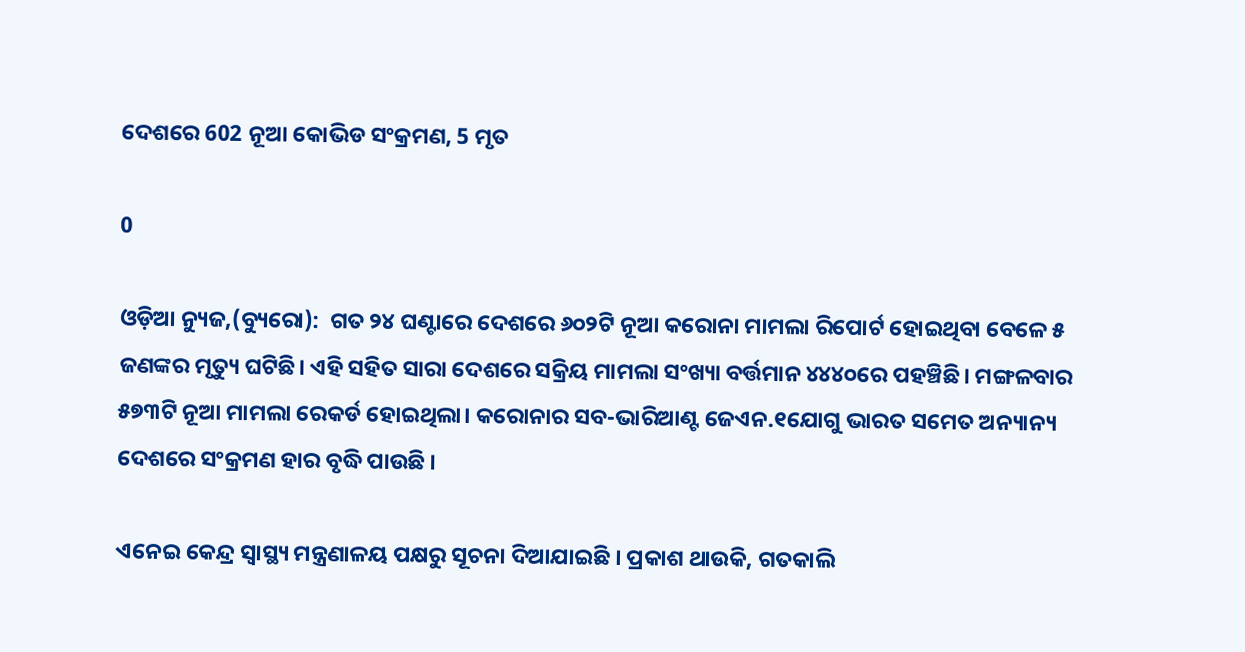ଦେଶରେ 602 ନୂଆ କୋଭିଡ ସଂକ୍ରମଣ, 5 ମୃତ

0

ଓଡ଼ିଆ ନ୍ୟୁଜ,(ବ୍ୟୁରୋ):  ଗତ ୨୪ ଘଣ୍ଟାରେ ଦେଶରେ ୬୦୨ଟି ନୂଆ କରୋନା ମାମଲା ରିପୋର୍ଟ ହୋଇଥିବା ବେଳେ ୫ ଜଣଙ୍କର ମୃତ୍ୟୁ ଘଟିଛି। ଏହି ସହିତ ସାରା ଦେଶରେ ସକ୍ରିୟ ମାମଲା ସଂଖ୍ୟା ବର୍ତ୍ତମାନ ୪୪୪୦ରେ ପହଞ୍ଚିଛି। ମଙ୍ଗଳବାର ୫୭୩ଟି ନୂଆ ମାମଲା ରେକର୍ଡ ହୋଇଥିଲା। କରୋନାର ସବ-ଭାରିଆଣ୍ଟ ଜେଏନ.୧ଯୋଗୁ ଭାରତ ସମେତ ଅନ୍ୟାନ୍ୟ ଦେଶରେ ସଂକ୍ରମଣ ହାର ବୃଦ୍ଧି ପାଉଛି ।

ଏନେଇ କେନ୍ଦ୍ର ସ୍ବାସ୍ଥ୍ୟ ମନ୍ତ୍ରଣାଳୟ ପକ୍ଷରୁ ସୂଚନା ଦିଆଯାଇଛି । ପ୍ରକାଶ ଥାଉକି, ଗତକାଲି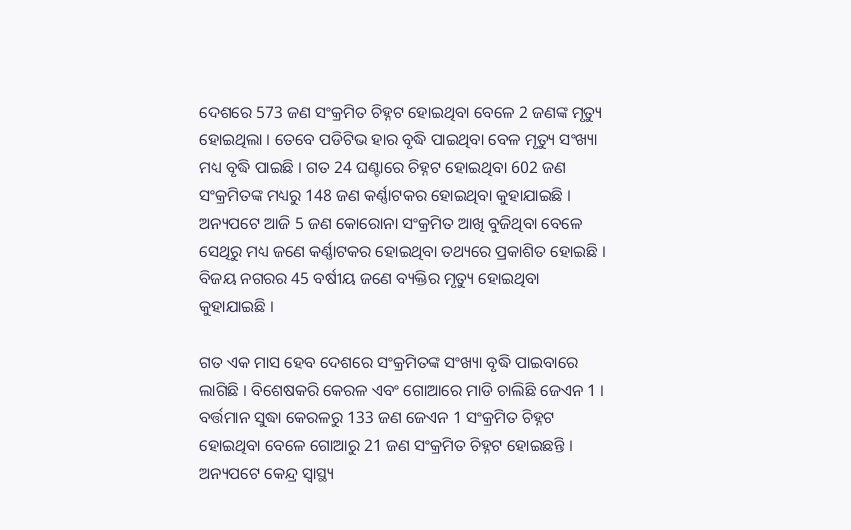ଦେଶରେ 573 ଜଣ ସଂକ୍ରମିତ ଚିହ୍ନଟ ହୋଇଥିବା ବେଳେ 2 ଜଣଙ୍କ ମୃତ୍ୟୁ ହୋଇଥିଲା । ତେବେ ପଡିଟିଭ ହାର ବୃଦ୍ଧି ପାଇଥିବା ବେଳ ମୃତ୍ୟୁ ସଂଖ୍ୟା ମଧ୍ୟ ବୃଦ୍ଧି ପାଇଛି । ଗତ 24 ଘଣ୍ଟାରେ ଚିହ୍ନଟ ହୋଇଥିବା 602 ଜଣ ସଂକ୍ରମିତଙ୍କ ମଧ୍ୟରୁ 148 ଜଣ କର୍ଣ୍ଣାଟକର ହୋଇଥିବା କୁହାଯାଇଛି । ଅନ୍ୟପଟେ ଆଜି 5 ଜଣ କୋରୋନା ସଂକ୍ରମିତ ଆଖି ବୁଜିଥିବା ବେଳେ ସେଥିରୁ ମଧ୍ୟ ଜଣେ କର୍ଣ୍ଣାଟକର ହୋଇଥିବା ତଥ୍ୟରେ ପ୍ରକାଶିତ ହୋଇଛି । ବିଜୟ ନଗରର 45 ବର୍ଷୀୟ ଜଣେ ବ୍ୟକ୍ତିର ମୃତ୍ୟୁ ହୋଇଥିବା କୁହାଯାଇଛି ।

ଗତ ଏକ ମାସ ହେବ ଦେଶରେ ସଂକ୍ରମିତଙ୍କ ସଂଖ୍ୟା ବୃଦ୍ଧି ପାଇବାରେ ଲାଗିଛି । ବିଶେଷକରି କେରଳ ଏବଂ ଗୋଆରେ ମାଡି ଚାଲିଛି ଜେଏନ 1 । ବର୍ତ୍ତମାନ ସୁଦ୍ଧା କେରଳରୁ 133 ଜଣ ଜେଏନ 1 ସଂକ୍ରମିତ ଚିହ୍ନଟ ହୋଇଥିବା ବେଳେ ଗୋଆରୁ 21 ଜଣ ସଂକ୍ରମିତ ଚିହ୍ନଟ ହୋଇଛନ୍ତି । ଅନ୍ୟପଟେ କେନ୍ଦ୍ର ସ୍ବାସ୍ଥ୍ୟ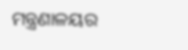ମନ୍ତ୍ରଣାଳୟର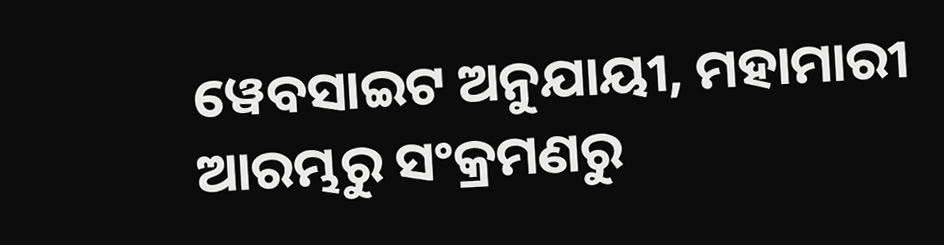ୱେବସାଇଟ ଅନୁଯାୟୀ, ମହାମାରୀ ଆରମ୍ଭରୁ ସଂକ୍ରମଣରୁ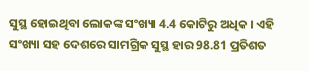ସୁସ୍ଥ ହୋଇଥିବା ଲୋକଙ୍କ ସଂଖ୍ୟା 4.4 କୋଟିରୁ ଅଧିକ । ଏହି ସଂଖ୍ୟା ସହ ଦେଶରେ ସାମଗ୍ରିକ ସୁସ୍ଥ ହାର 98.81 ପ୍ରତିଶତ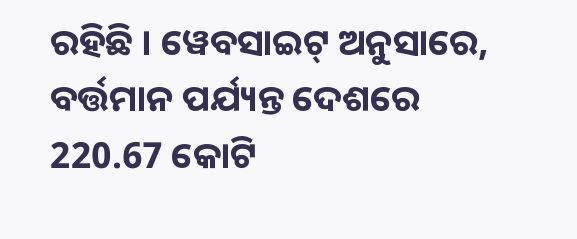ରହିଛି । ୱେବସାଇଟ୍ ଅନୁସାରେ, ବର୍ତ୍ତମାନ ପର୍ଯ୍ୟନ୍ତ ଦେଶରେ 220.67 କୋଟି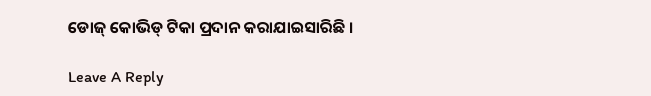ଡୋଜ୍ କୋଭିଡ୍ ଟିକା ପ୍ରଦାନ କରାଯାଇସାରିଛି ।

Leave A Reply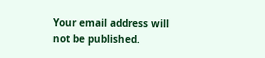Your email address will not be published.